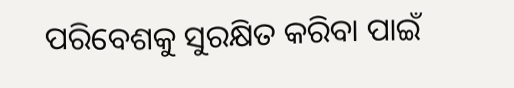ପରିବେଶକୁ ସୁରକ୍ଷିତ କରିବା ପାଇଁ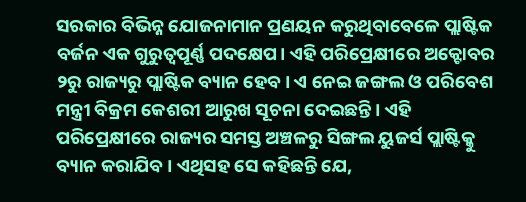ସରକାର ବିଭିନ୍ନ ଯୋଜନାମାନ ପ୍ରଣୟନ କରୁଥିବାବେଳେ ପ୍ଲାଷ୍ଟିକ ବର୍ଜନ ଏକ ଗୁରୁତ୍ୱପୂର୍ଣ୍ଣ ପଦକ୍ଷେପ। ଏହି ପରିପ୍ରେକ୍ଷୀରେ ଅକ୍ଟୋବର ୨ରୁ ରାଜ୍ୟରୁ ପ୍ଲାଷ୍ଟିକ ବ୍ୟାନ ହେବ। ଏ ନେଇ ଜଙ୍ଗଲ ଓ ପରିବେଶ ମନ୍ତ୍ରୀ ବିକ୍ରମ କେଶରୀ ଆରୁଖ ସୂଚନା ଦେଇଛନ୍ତି। ଏହି ପରିପ୍ରେକ୍ଷୀରେ ରାଜ୍ୟର ସମସ୍ତ ଅଞ୍ଚଳରୁ ସିଙ୍ଗଲ ୟୁଜର୍ସ ପ୍ଲାଷ୍ଟିକ୍କୁ ବ୍ୟାନ କରାଯିବ। ଏଥିସହ ସେ କହିଛନ୍ତି ଯେ,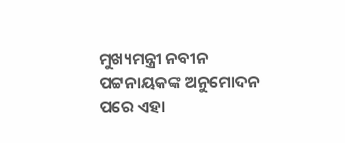ମୁଖ୍ୟମନ୍ତ୍ରୀ ନବୀନ ପଟ୍ଟନାୟକଙ୍କ ଅନୁମୋଦନ ପରେ ଏହା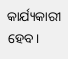କାର୍ଯ୍ୟକାରୀ ହେବ।